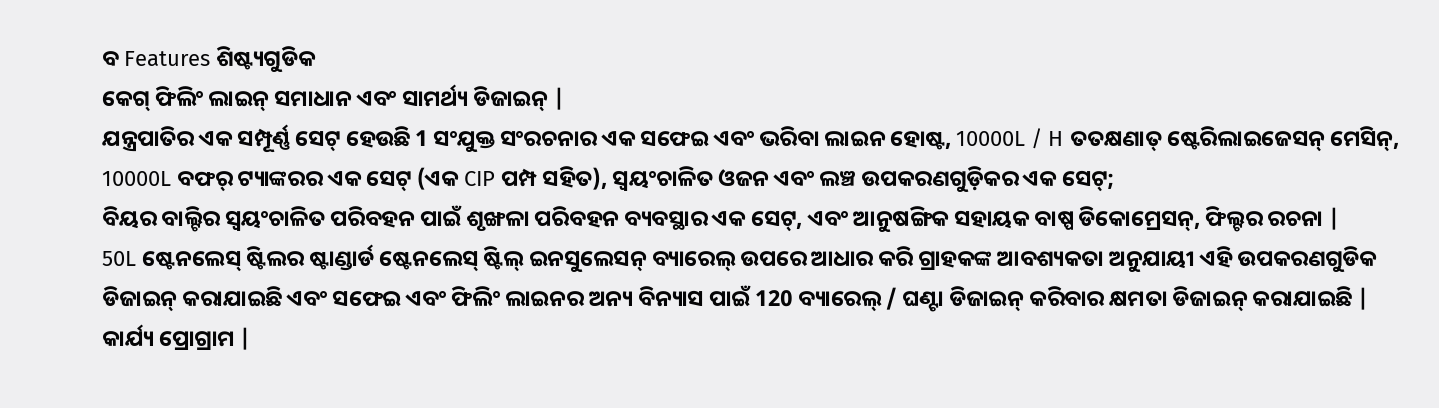ବ Features ଶିଷ୍ଟ୍ୟଗୁଡିକ
କେଗ୍ ଫିଲିଂ ଲାଇନ୍ ସମାଧାନ ଏବଂ ସାମର୍ଥ୍ୟ ଡିଜାଇନ୍ |
ଯନ୍ତ୍ରପାତିର ଏକ ସମ୍ପୂର୍ଣ୍ଣ ସେଟ୍ ହେଉଛି 1 ସଂଯୁକ୍ତ ସଂରଚନାର ଏକ ସଫେଇ ଏବଂ ଭରିବା ଲାଇନ ହୋଷ୍ଟ, 10000L / H ତତକ୍ଷଣାତ୍ ଷ୍ଟେରିଲାଇଜେସନ୍ ମେସିନ୍, 10000L ବଫର୍ ଟ୍ୟାଙ୍କରର ଏକ ସେଟ୍ (ଏକ CIP ପମ୍ପ ସହିତ), ସ୍ୱୟଂଚାଳିତ ଓଜନ ଏବଂ ଲଞ୍ଚ ଉପକରଣଗୁଡ଼ିକର ଏକ ସେଟ୍;
ବିୟର ବାଲ୍ଟିର ସ୍ୱୟଂଚାଳିତ ପରିବହନ ପାଇଁ ଶୃଙ୍ଖଳା ପରିବହନ ବ୍ୟବସ୍ଥାର ଏକ ସେଟ୍, ଏବଂ ଆନୁଷଙ୍ଗିକ ସହାୟକ ବାଷ୍ପ ଡିକୋମ୍ରେସନ୍, ଫିଲ୍ଟର ରଚନା |
50L ଷ୍ଟେନଲେସ୍ ଷ୍ଟିଲର ଷ୍ଟାଣ୍ଡାର୍ଡ ଷ୍ଟେନଲେସ୍ ଷ୍ଟିଲ୍ ଇନସୁଲେସନ୍ ବ୍ୟାରେଲ୍ ଉପରେ ଆଧାର କରି ଗ୍ରାହକଙ୍କ ଆବଶ୍ୟକତା ଅନୁଯାୟୀ ଏହି ଉପକରଣଗୁଡିକ ଡିଜାଇନ୍ କରାଯାଇଛି ଏବଂ ସଫେଇ ଏବଂ ଫିଲିଂ ଲାଇନର ଅନ୍ୟ ବିନ୍ୟାସ ପାଇଁ 120 ବ୍ୟାରେଲ୍ / ଘଣ୍ଟା ଡିଜାଇନ୍ କରିବାର କ୍ଷମତା ଡିଜାଇନ୍ କରାଯାଇଛି |
କାର୍ଯ୍ୟ ପ୍ରୋଗ୍ରାମ |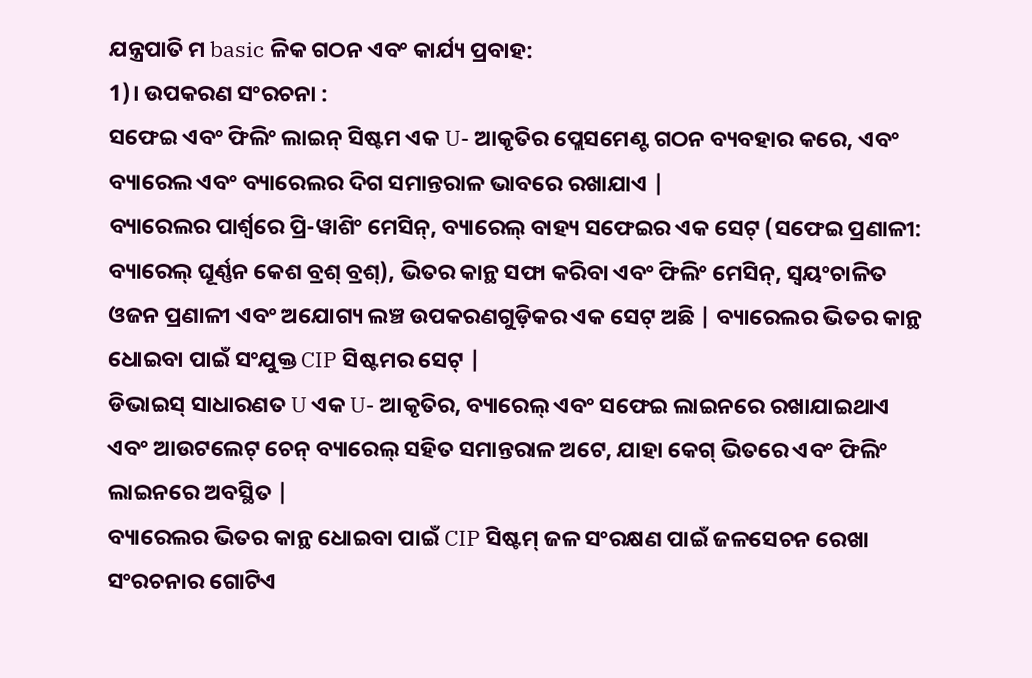ଯନ୍ତ୍ରପାତି ମ basic ଳିକ ଗଠନ ଏବଂ କାର୍ଯ୍ୟ ପ୍ରବାହ:
1)। ଉପକରଣ ସଂରଚନା :
ସଫେଇ ଏବଂ ଫିଲିଂ ଲାଇନ୍ ସିଷ୍ଟମ ଏକ U- ଆକୃତିର ପ୍ଲେସମେଣ୍ଟ ଗଠନ ବ୍ୟବହାର କରେ, ଏବଂ ବ୍ୟାରେଲ ଏବଂ ବ୍ୟାରେଲର ଦିଗ ସମାନ୍ତରାଳ ଭାବରେ ରଖାଯାଏ |
ବ୍ୟାରେଲର ପାର୍ଶ୍ୱରେ ପ୍ରି-ୱାଶିଂ ମେସିନ୍, ବ୍ୟାରେଲ୍ ବାହ୍ୟ ସଫେଇର ଏକ ସେଟ୍ (ସଫେଇ ପ୍ରଣାଳୀ: ବ୍ୟାରେଲ୍ ଘୂର୍ଣ୍ଣନ କେଶ ବ୍ରଶ୍ ବ୍ରଶ୍), ଭିତର କାନ୍ଥ ସଫା କରିବା ଏବଂ ଫିଲିଂ ମେସିନ୍, ସ୍ୱୟଂଚାଳିତ ଓଜନ ପ୍ରଣାଳୀ ଏବଂ ଅଯୋଗ୍ୟ ଲଞ୍ଚ ଉପକରଣଗୁଡ଼ିକର ଏକ ସେଟ୍ ଅଛି | ବ୍ୟାରେଲର ଭିତର କାନ୍ଥ ଧୋଇବା ପାଇଁ ସଂଯୁକ୍ତ CIP ସିଷ୍ଟମର ସେଟ୍ |
ଡିଭାଇସ୍ ସାଧାରଣତ U ଏକ U- ଆକୃତିର, ବ୍ୟାରେଲ୍ ଏବଂ ସଫେଇ ଲାଇନରେ ରଖାଯାଇଥାଏ ଏବଂ ଆଉଟଲେଟ୍ ଚେନ୍ ବ୍ୟାରେଲ୍ ସହିତ ସମାନ୍ତରାଳ ଅଟେ, ଯାହା କେଗ୍ ଭିତରେ ଏବଂ ଫିଲିଂ ଲାଇନରେ ଅବସ୍ଥିତ |
ବ୍ୟାରେଲର ଭିତର କାନ୍ଥ ଧୋଇବା ପାଇଁ CIP ସିଷ୍ଟମ୍ ଜଳ ସଂରକ୍ଷଣ ପାଇଁ ଜଳସେଚନ ରେଖା ସଂରଚନାର ଗୋଟିଏ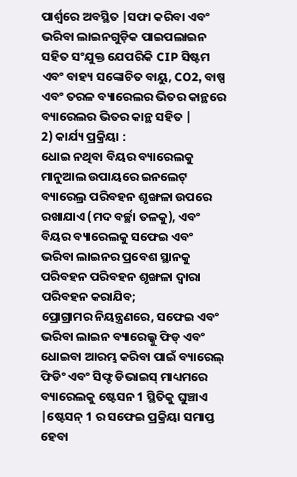ପାର୍ଶ୍ୱରେ ଅବସ୍ଥିତ |ସଫା କରିବା ଏବଂ ଭରିବା ଲାଇନଗୁଡ଼ିକ ପାଇପଲାଇନ ସହିତ ସଂଯୁକ୍ତ ଯେପରିକି CIP ସିଷ୍ଟମ ଏବଂ ବାହ୍ୟ ସଙ୍କୋଚିତ ବାୟୁ, CO2, ବାଷ୍ପ ଏବଂ ତରଳ ବ୍ୟାରେଲର ଭିତର କାନ୍ଥରେ ବ୍ୟାରେଲର ଭିତର କାନ୍ଥ ସହିତ |
2) କାର୍ଯ୍ୟ ପ୍ରକ୍ରିୟା :
ଧୋଇ ନଥିବା ବିୟର ବ୍ୟାରେଲକୁ ମାନୁଆଲ ଉପାୟରେ ଇନଲେଟ୍ ବ୍ୟାରେଲ୍ର ପରିବହନ ଶୃଙ୍ଖଳା ଉପରେ ରଖାଯାଏ (ମଦ ବର୍ଚ୍ଛା ତଳକୁ), ଏବଂ ବିୟର ବ୍ୟାରେଲକୁ ସଫେଇ ଏବଂ ଭରିବା ଲାଇନର ପ୍ରବେଶ ସ୍ଥାନକୁ ପରିବହନ ପରିବହନ ଶୃଙ୍ଖଳା ଦ୍ୱାରା ପରିବହନ କରାଯିବ;
ପ୍ରୋଗ୍ରାମର ନିୟନ୍ତ୍ରଣରେ, ସଫେଇ ଏବଂ ଭରିବା ଲାଇନ ବ୍ୟାରେଲ୍କୁ ଫିଡ୍ ଏବଂ ଧୋଇବା ଆରମ୍ଭ କରିବା ପାଇଁ ବ୍ୟାରେଲ୍ ଫିଡିଂ ଏବଂ ସିଫ୍ଟ ଡିଭାଇସ୍ ମାଧ୍ୟମରେ ବ୍ୟାରେଲକୁ ଷ୍ଟେସନ 1 ସ୍ଥିତିକୁ ଘୁଞ୍ଚାଏ |ଷ୍ଟେସନ୍ 1 ର ସଫେଇ ପ୍ରକ୍ରିୟା ସମାପ୍ତ ହେବା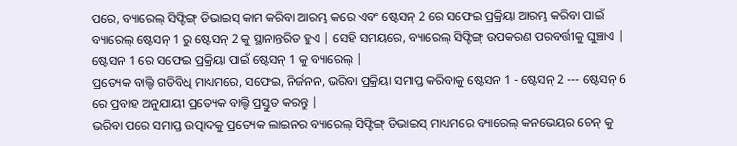ପରେ, ବ୍ୟାରେଲ୍ ସିଫ୍ଟିଙ୍ଗ୍ ଡିଭାଇସ୍ କାମ କରିବା ଆରମ୍ଭ କରେ ଏବଂ ଷ୍ଟେସନ୍ 2 ରେ ସଫେଇ ପ୍ରକ୍ରିୟା ଆରମ୍ଭ କରିବା ପାଇଁ ବ୍ୟାରେଲ୍ ଷ୍ଟେସନ୍ 1 ରୁ ଷ୍ଟେସନ୍ 2 କୁ ସ୍ଥାନାନ୍ତରିତ ହୁଏ | ସେହି ସମୟରେ, ବ୍ୟାରେଲ୍ ସିଫ୍ଟିଙ୍ଗ୍ ଉପକରଣ ପରବର୍ତ୍ତୀକୁ ଘୁଞ୍ଚାଏ | ଷ୍ଟେସନ 1 ରେ ସଫେଇ ପ୍ରକ୍ରିୟା ପାଇଁ ଷ୍ଟେସନ୍ 1 କୁ ବ୍ୟାରେଲ୍ |
ପ୍ରତ୍ୟେକ ବାଲ୍ଟି ଗତିବିଧି ମାଧ୍ୟମରେ, ସଫେଇ, ନିର୍ଜନନ, ଭରିବା ପ୍ରକ୍ରିୟା ସମାପ୍ତ କରିବାକୁ ଷ୍ଟେସନ 1 - ଷ୍ଟେସନ୍ 2 --- ଷ୍ଟେସନ୍ 6 ରେ ପ୍ରବାହ ଅନୁଯାୟୀ ପ୍ରତ୍ୟେକ ବାଲ୍ଟି ପ୍ରସ୍ତୁତ କରନ୍ତୁ |
ଭରିବା ପରେ ସମାପ୍ତ ଉତ୍ପାଦକୁ ପ୍ରତ୍ୟେକ ଲାଇନର ବ୍ୟାରେଲ୍ ସିଫ୍ଟିଙ୍ଗ୍ ଡିଭାଇସ୍ ମାଧ୍ୟମରେ ବ୍ୟାରେଲ୍ କନଭେୟର ଚେନ୍ କୁ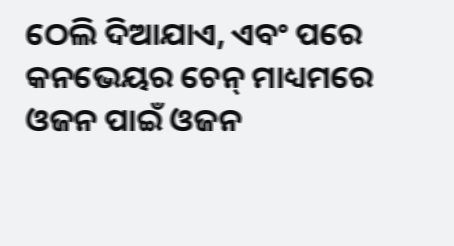ଠେଲି ଦିଆଯାଏ, ଏବଂ ପରେ କନଭେୟର ଚେନ୍ ମାଧ୍ୟମରେ ଓଜନ ପାଇଁ ଓଜନ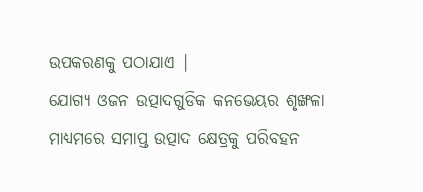ଉପକରଣକୁ ପଠାଯାଏ |
ଯୋଗ୍ୟ ଓଜନ ଉତ୍ପାଦଗୁଡିକ କନଭେୟର ଶୃଙ୍ଖଳା ମାଧ୍ୟମରେ ସମାପ୍ତ ଉତ୍ପାଦ କ୍ଷେତ୍ରକୁ ପରିବହନ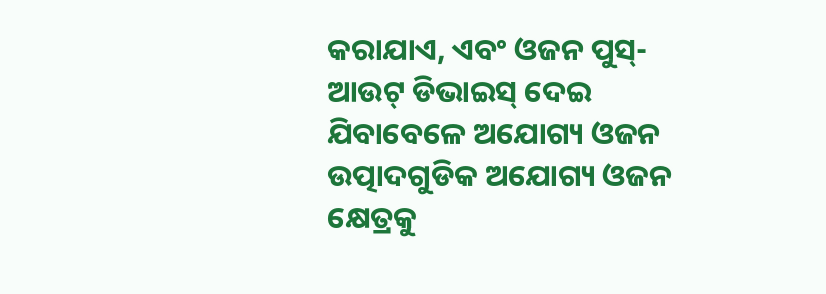କରାଯାଏ, ଏବଂ ଓଜନ ପୁସ୍-ଆଉଟ୍ ଡିଭାଇସ୍ ଦେଇ ଯିବାବେଳେ ଅଯୋଗ୍ୟ ଓଜନ ଉତ୍ପାଦଗୁଡିକ ଅଯୋଗ୍ୟ ଓଜନ କ୍ଷେତ୍ରକୁ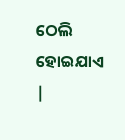ଠେଲି ହୋଇଯାଏ |